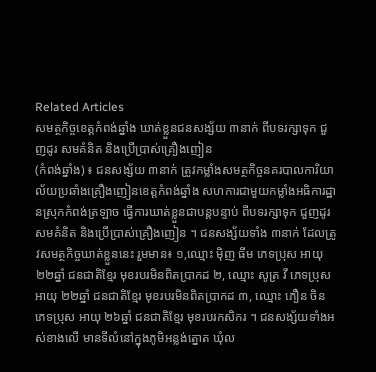Related Articles
សមត្ថកិច្ចខេត្តកំពង់ឆ្នាំង ឃាត់ខ្លួនជនសង្ស័យ ៣នាក់ ពីបទរក្សាទុក ជួញដូរ សមគំនិត និងប្រើប្រាស់គ្រឿងញៀន
(កំពង់ឆ្នាំង) ៖ ជនសង្ស័យ ៣នាក់ ត្រូវកម្លាំងសមត្ថកិច្ចនគរបាលការិយាល័យប្រឆាំងគ្រឿងញៀនខេត្តកំពង់ឆ្នាំង សហការជាមួយកម្លាំងអធិការដ្ឋានស្រុកកំពង់ត្រឡាច ធ្វើការឃាត់ខ្លួនជាបន្តបន្ទាប់ ពីបទរក្សាទុក ជួញដូរ សមគំនិត និងប្រើប្រាស់គ្រឿងញៀន ។ ជនសង្ស័យទាំង ៣នាក់ ដែលត្រូវសមត្ថកិច្ចឃាត់ខ្លួននេះ រួមមាន៖ ១,ឈ្មោះ ម៉ិញ ធីម ភេទប្រុស អាយុ ២២ឆ្នាំ ជនជាតិខ្មែរ មុខរបរមិនពិតប្រាកដ ២, ឈ្មោះ សូត្រ វី ភេទប្រុស អាយុ ២២ឆ្នាំ ជនជាតិខ្មែរ មុខរបរមិនពិតប្រាកដ ៣, ឈ្មោះ ភឿន ចិន ភេទប្រុស អាយុ ២៦ឆ្នាំ ជនជាតិខ្មែរ មុខរបរកសិករ ។ ជនសង្ស័យទាំងអស់ខាងលើ មានទីលំនៅក្នុងភូមិអន្លង់ត្នោត ឃុំល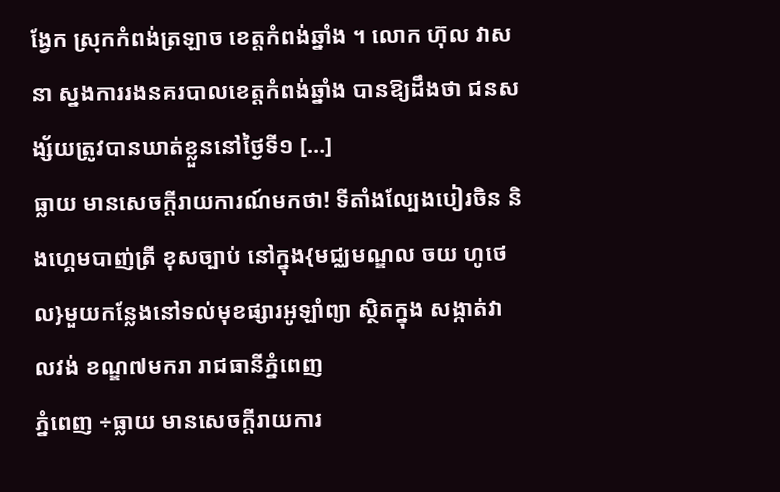ង្វែក ស្រុកកំពង់ត្រឡាច ខេត្តកំពង់ឆ្នាំង ។ លោក ហ៊ុល វាសនា ស្នងការរងនគរបាលខេត្តកំពង់ឆ្នាំង បានឱ្យដឹងថា ជនសង្ស័យត្រូវបានឃាត់ខ្លួននៅថ្ងៃទី១ […]
ធ្លាយ មានសេចក្តីរាយការណ៍មកថា! ទីតាំងល្បែងបៀរចិន និងហ្គេមបាញ់ត្រី ខុសច្បាប់ នៅក្នុង{មជ្ឈមណ្ឌល ចយ ហូថេល}មួយកន្លែងនៅទល់មុខផ្សារអូឡាំព្យា ស្ថិតក្នុង សង្កាត់វាលវង់ ខណ្ឌ៧មករា រាជធានីភ្នំពេញ
ភ្នំពេញ ÷ធ្លាយ មានសេចក្តីរាយការ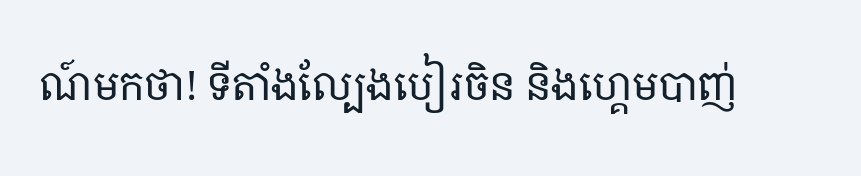ណ៍មកថា! ទីតាំងល្បែងបៀរចិន និងហ្គេមបាញ់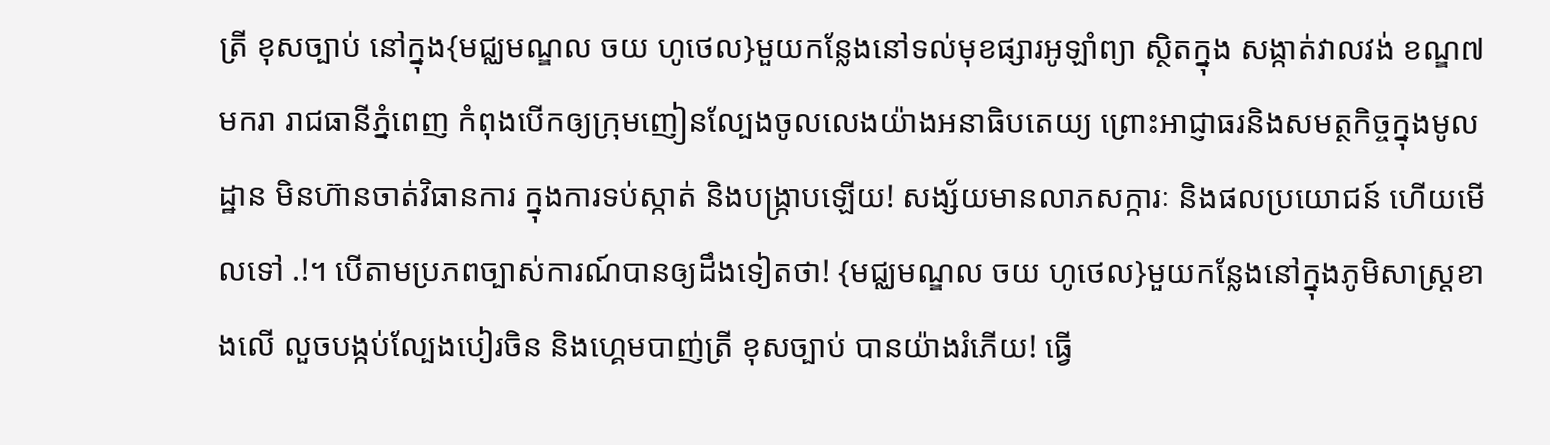ត្រី ខុសច្បាប់ នៅក្នុង{មជ្ឈមណ្ឌល ចយ ហូថេល}មួយកន្លែងនៅទល់មុខផ្សារអូឡាំព្យា ស្ថិតក្នុង សង្កាត់វាលវង់ ខណ្ឌ៧មករា រាជធានីភ្នំពេញ កំពុងបើកឲ្យក្រុមញៀនល្បែងចូលលេងយ៉ាងអនាធិបតេយ្យ ព្រោះអាជ្ញាធរនិងសមត្ថកិច្ចក្នុងមូលដ្ឋាន មិនហ៊ានចាត់វិធានការ ក្នុងការទប់ស្កាត់ និងបង្រ្កាបឡើយ! សង្ស័យមានលាភសក្ការៈ និងផលប្រយោជន៍ ហើយមើលទៅ .!។ បើតាមប្រភពច្បាស់ការណ៍បានឲ្យដឹងទៀតថា! {មជ្ឈមណ្ឌល ចយ ហូថេល}មួយកន្លែងនៅក្នុងភូមិសាស្រ្តខាងលើ លួចបង្កប់ល្បែងបៀរចិន និងហ្គេមបាញ់ត្រី ខុសច្បាប់ បានយ៉ាងរំភើយ! ធ្វើ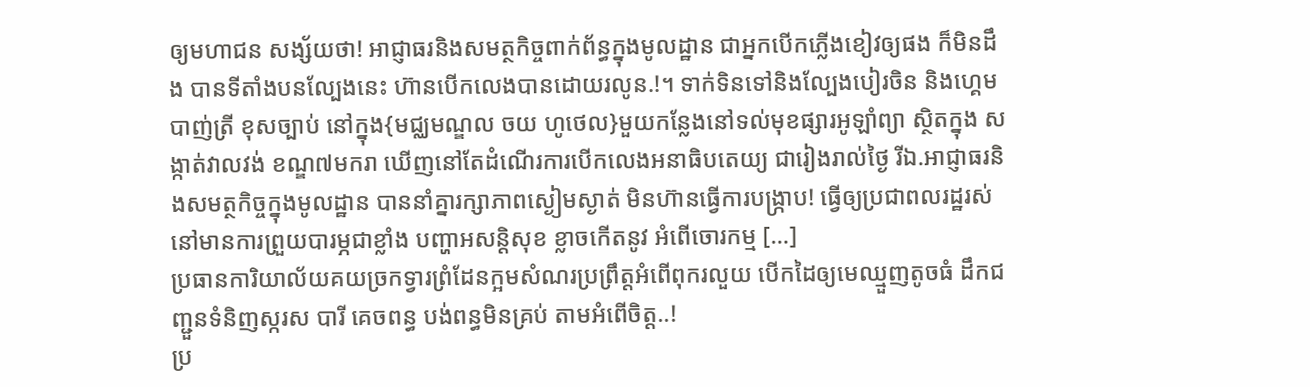ឲ្យមហាជន សង្ស័យថា! អាជ្ញាធរនិងសមត្ថកិច្ចពាក់ព័ន្ធក្នុងមូលដ្ឋាន ជាអ្នកបើកភ្លើងខៀវឲ្យផង ក៏មិនដឹង បានទីតាំងបនល្បែងនេះ ហ៊ានបើកលេងបានដោយរលូន.!។ ទាក់ទិនទៅនិងល្បែងបៀរចិន និងហ្គេមបាញ់ត្រី ខុសច្បាប់ នៅក្នុង{មជ្ឈមណ្ឌល ចយ ហូថេល}មួយកន្លែងនៅទល់មុខផ្សារអូឡាំព្យា ស្ថិតក្នុង សង្កាត់វាលវង់ ខណ្ឌ៧មករា ឃើញនៅតែដំណើរការបើកលេងអនាធិបតេយ្យ ជារៀងរាល់ថ្ងៃ រីឯ.អាជ្ញាធរនិងសមត្ថកិច្ចក្នុងមូលដ្ឋាន បាននាំគ្នារក្សាភាពស្ងៀមស្ងាត់ មិនហ៊ានធ្វើការបង្រ្កាប! ធ្វើឲ្យប្រជាពលរដ្ឋរស់នៅមានការព្រួយបារម្ភជាខ្លាំង បញ្ហាអសន្តិសុខ ខ្លាចកើតនូវ អំពើចោរកម្ម […]
ប្រធានការិយាល័យគយច្រកទ្វារព្រំដែនក្អមសំណរប្រព្រឹត្តអំពេីពុករលួយ បេីកដៃឲ្យមេឈ្មួញតូចធំ ដឹកជញ្ជួនទំនិញស្ករស បារី គេចពន្ធ បង់ពន្ធមិនគ្រប់ តាមអំពើចិត្ត..!
ប្រ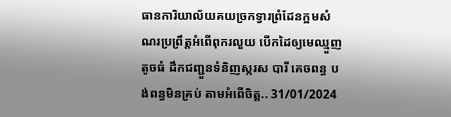ធានការិយាល័យគយច្រកទ្វារព្រំដែនក្អមសំណរប្រព្រឹត្តអំពេីពុករលួយ បេីកដៃឲ្យមេឈ្មួញតូចធំ ដឹកជញ្ជួនទំនិញស្ករស បារី គេចពន្ធ បង់ពន្ធមិនគ្រប់ តាមអំពើចិត្ត.. 31/01/2024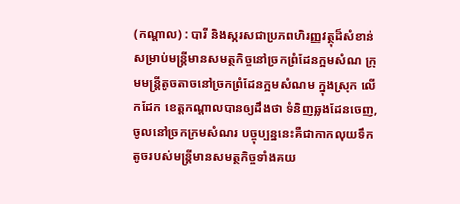(កណ្តាល) : បារី និងស្ករសជាប្រភពហិរញ្ញវត្ថុដ៏សំខាន់សម្រាប់មន្ត្រីមានសមត្ថកិច្ចនៅច្រកព្រំដែនក្អមសំណ ក្រុមមន្ត្រីតូចតាចនៅច្រកព្រំដែនក្អមសំណម ក្នុងស្រុក លើកដែក ខេត្តកណ្ដាលបានឲ្យដឹងថា ទំនិញឆ្លងដែនចេញ,ចូលនៅច្រកក្រមសំណរ បច្ចុប្បន្ននេះគឺជាកាកលុយទឹកតូចរបស់មន្ត្រីមានសមត្ថកិច្ចទាំងគយ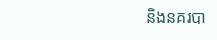និងនគរបា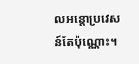លអន្តោប្រវេសន៍តែប៉ុណ្ណោះ។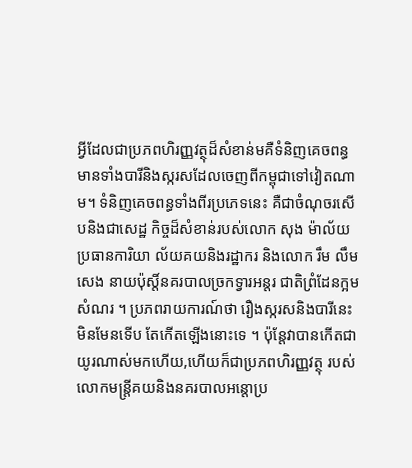អ្វីដែលជាប្រភពហិរញ្ញវត្ថុដ៏សំខាន់មគឺទំនិញគេចពន្ធមានទាំងបារីនិងស្ករសដែលចេញពីកម្ពុជាទៅវៀតណាម។ ទំនិញគេចពន្ធទាំងពីរប្រភេទនេះ គឺជាចំណុចរសើបនិងជាសេដ្ឋ កិច្ចដ៏សំខាន់របស់លោក សុង ម៉ាល័យ ប្រធានការិយា ល័យគយនិងរដ្ឋាករ និងលោក រឹម លឹមសេង នាយប៉ុស្តិ៍នគរបាលច្រកទ្វារអន្តរ ជាតិព្រំដែនក្អមសំណរ ។ ប្រភពរាយការណ៍ថា រឿងស្ករសនិងបារីនេះមិនមែនទើប តែកើតឡើងនោះទេ ។ ប៉ុន្តែវាបានកើតជាយូរណាស់មកហើយ,ហើយក៏ជាប្រភពហិរញ្ញវត្ថុ របស់លោកមន្ត្រីគយនិងនគរបាលអន្តោប្រ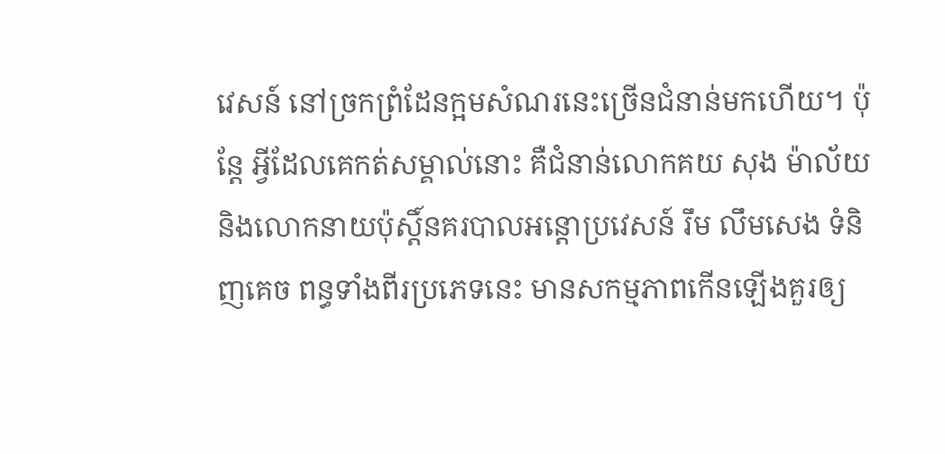វេសន៍ នៅច្រកព្រំដែនក្អមសំណរនេះច្រើនជំនាន់មកហើយ។ ប៉ុន្តែ អ្វីដែលគេកត់សម្គាល់នោះ គឺជំនាន់លោកគយ សុង ម៉ាល័យ និងលោកនាយប៉ុស្តិ៍នគរបាលអន្តោប្រវេសន៍ រឹម លឹមសេង ទំនិញគេច ពន្ធទាំងពីរប្រភេទនេះ មានសកម្មភាពកើនឡើងគួរឲ្យ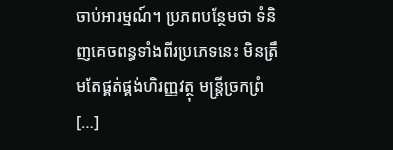ចាប់អារម្មណ៍។ ប្រភពបន្ថែមថា ទំនិញគេចពន្ធទាំងពីរប្រភេទនេះ មិនត្រឹមតែផ្គត់ផ្គង់ហិរញ្ញវត្ថុ មន្ត្រីច្រកព្រំ […]